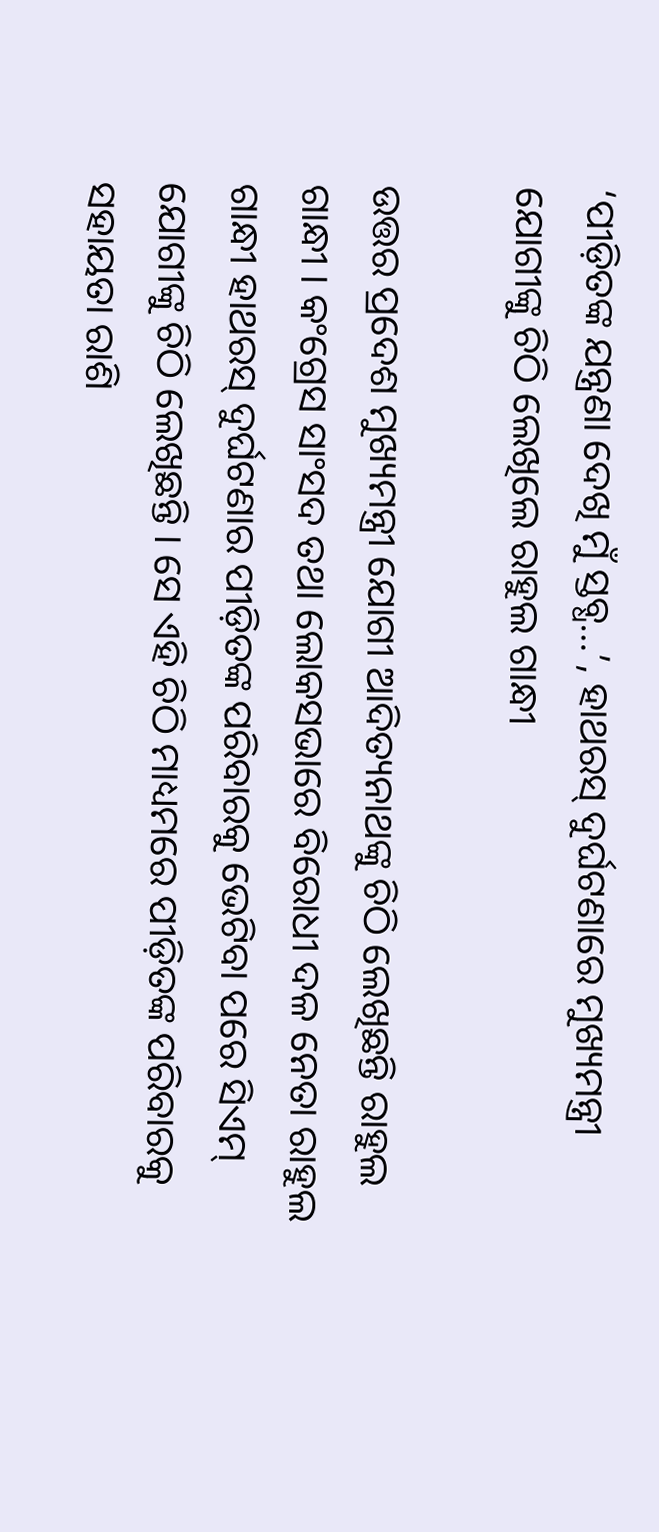‘ପୀଡ଼ିତଙ୍କ ଯନ୍ତ୍ରଣା ଦେଖି ମୁଁ ସ୍ତବ୍ଧ…’, ହାଥରସ୍ ଦୁର୍ଘଟଣାରେ ମୁଖ୍ୟମନ୍ତ୍ରୀ ଯୋଗୀଙ୍କୁ ଚିଠି ଲେଖିଲେ ରାହୁଲ ଗାନ୍ଧୀ

ଉତ୍ତର ପ୍ରଦେଶ ମୁଖ୍ୟମନ୍ତ୍ରୀ ଯୋଗୀ ଆଦିତ୍ୟନାଥଙ୍କୁ ଚିଠି ଲେଖିଛନ୍ତି ରାହୁଲ ଗାନ୍ଧୀ । କଂଗ୍ରେସ ସାଂସଦ ତଥା ଲୋକସଭାରେ ବିରୋଧୀ ଦଳ ନେତା ରାହୁଲ ଗାନ୍ଧୀ ହାଥରସ୍ ଦୁର୍ଘଟଣାର ପୀଡ଼ିତଙ୍କ ପରିବାରକୁ ଭେଟିବା ପରେ ସିଏମ୍ ଯୋଗୀଙ୍କୁ ଚିଠି ଲେଖିଛନ୍ତି । ସେ ଏହି ଚିଠି ମାଧ୍ୟମରେ ପୀଡ଼ିତଙ୍କ ପରିବାରକୁ ସହାୟତା ରାଶି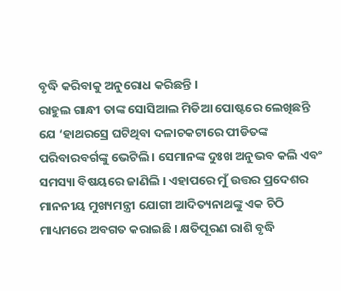ବୃଦ୍ଧି କରିବାକୁ ଅନୁରୋଧ କରିଛନ୍ତି ।
ରାହୁଲ ଗାନ୍ଧୀ ତାଙ୍କ ସୋସିଆଲ ମିଡିଆ ପୋଷ୍ଟରେ ଲେଖିଛନ୍ତି ଯେ ‘ହାଥରସ୍ରେ ଘଟିଥିବା ଦଳାଚକଟାରେ ପୀଡିତଙ୍କ ପରିବାରବର୍ଗଙ୍କୁ ଭେଟିଲି । ସେମାନଙ୍କ ଦୁଃଖ ଅନୁଭବ କଲି ଏବଂ ସମସ୍ୟା ବିଷୟରେ ଜାଣିଲି । ଏହାପରେ ମୁଁ ଉତ୍ତର ପ୍ରଦେଶର ମାନନୀୟ ମୁଖ୍ୟମନ୍ତ୍ରୀ ଯୋଗୀ ଆଦିତ୍ୟନାଥଙ୍କୁ ଏକ ଚିଠି ମାଧ୍ୟମରେ ଅବଗତ କରାଇଛି । କ୍ଷତିପୂରଣ ରାଶି ବୃଦ୍ଧି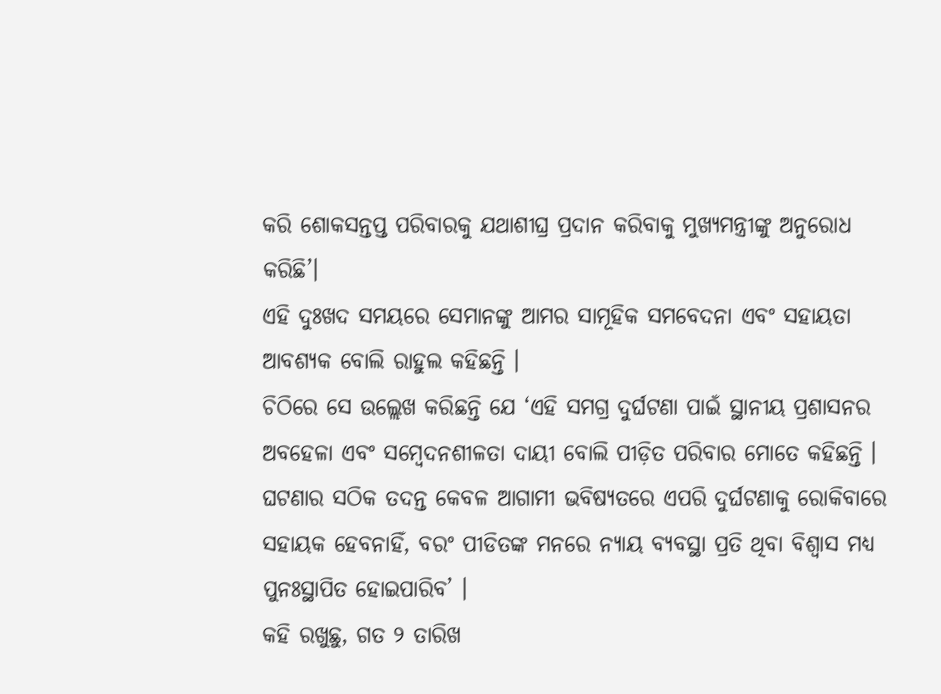କରି ଶୋକସନ୍ତପ୍ତ ପରିବାରକୁ ଯଥାଶୀଘ୍ର ପ୍ରଦାନ କରିବାକୁ ମୁଖ୍ୟମନ୍ତ୍ରୀଙ୍କୁ ଅନୁରୋଧ କରିଛି’।
ଏହି ଦୁଃଖଦ ସମୟରେ ସେମାନଙ୍କୁ ଆମର ସାମୂହିକ ସମବେଦନା ଏବଂ ସହାୟତା ଆବଶ୍ୟକ ବୋଲି ରାହୁଲ କହିଛନ୍ତି ।
ଚିଠିରେ ସେ ଉଲ୍ଲେଖ କରିଛନ୍ତି ଯେ ‘ଏହି ସମଗ୍ର ଦୁର୍ଘଟଣା ପାଇଁ ସ୍ଥାନୀୟ ପ୍ରଶାସନର ଅବହେଳା ଏବଂ ସମ୍ବେଦନଶୀଳତା ଦାୟୀ ବୋଲି ପୀଡ଼ିତ ପରିବାର ମୋତେ କହିଛନ୍ତି । ଘଟଣାର ସଠିକ ତଦନ୍ତ କେବଳ ଆଗାମୀ ଭବିଷ୍ୟତରେ ଏପରି ଦୁର୍ଘଟଣାକୁ ରୋକିବାରେ ସହାୟକ ହେବନାହିଁ, ବରଂ ପୀଡିତଙ୍କ ମନରେ ନ୍ୟାୟ ବ୍ୟବସ୍ଥା ପ୍ରତି ଥିବା ବିଶ୍ୱାସ ମଧ୍ୟ ପୁନଃସ୍ଥାପିତ ହୋଇପାରିବ’ ।
କହି ରଖୁଛୁ, ଗତ ୨ ତାରିଖ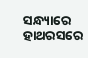ସନ୍ଧ୍ୟାରେ ହାଥରସରେ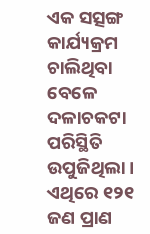ଏକ ସତ୍ସଙ୍ଗ କାର୍ଯ୍ୟକ୍ରମ ଚାଲିଥିବା ବେଳେ ଦଳାଚକଟା ପରିସ୍ଥିତି ଉପୁଜିଥିଲା । ଏଥିରେ ୧୨୧ ଜଣ ପ୍ରାଣ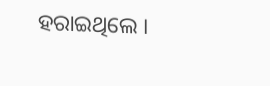ହରାଇଥିଲେ ।